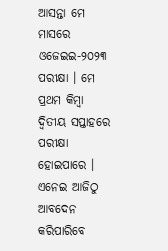ଆସନ୍ତା ମେ ମାସରେ ଓଜେଇଇ-୨୦୨୩ ପରୀକ୍ଷା । ମେ ପ୍ରଥମ କିମ୍ବା ଦ୍ୱିତୀୟ ସପ୍ତାହରେ ପରୀକ୍ଷା ହୋଇପାରେ । ଏନେଇ ଆଜିଠୁ ଆବଦେନ କରିପାରିବେ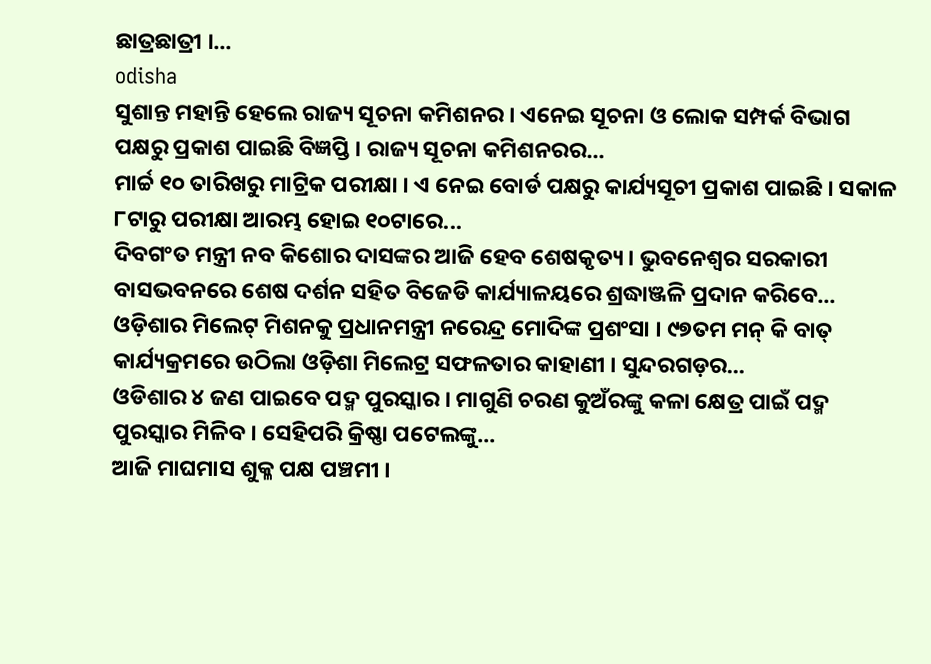ଛାତ୍ରଛାତ୍ରୀ ।...
odisha
ସୁଶାନ୍ତ ମହାନ୍ତି ହେଲେ ରାଜ୍ୟ ସୂଚନା କମିଶନର । ଏନେଇ ସୂଚନା ଓ ଲୋକ ସମ୍ପର୍କ ବିଭାଗ ପକ୍ଷରୁ ପ୍ରକାଶ ପାଇଛି ବିଜ୍ଞପ୍ତି । ରାଜ୍ୟ ସୂଚନା କମିଶନରର...
ମାର୍ଚ୍ଚ ୧୦ ତାରିଖରୁ ମାଟ୍ରିକ ପରୀକ୍ଷା । ଏ ନେଇ ବୋର୍ଡ ପକ୍ଷରୁ କାର୍ଯ୍ୟସୂଚୀ ପ୍ରକାଶ ପାଇଛି । ସକାଳ ୮ଟାରୁ ପରୀକ୍ଷା ଆରମ୍ଭ ହୋଇ ୧୦ଟାରେ...
ଦିବଗଂତ ମନ୍ତ୍ରୀ ନବ କିଶୋର ଦାସଙ୍କର ଆଜି ହେବ ଶେଷକୃତ୍ୟ । ଭୁବନେଶ୍ବର ସରକାରୀ ବାସଭବନରେ ଶେଷ ଦର୍ଶନ ସହିତ ବିଜେଡି କାର୍ଯ୍ୟାଳୟରେ ଶ୍ରଦ୍ଧାଞ୍ଜଳି ପ୍ରଦାନ କରିବେ...
ଓଡ଼ିଶାର ମିଲେଟ୍ ମିଶନକୁ ପ୍ରଧାନମନ୍ତ୍ରୀ ନରେନ୍ଦ୍ର ମୋଦିଙ୍କ ପ୍ରଶଂସା । ୯୭ତମ ମନ୍ କି ବାତ୍ କାର୍ଯ୍ୟକ୍ରମରେ ଉଠିଲା ଓଡ଼ିଶା ମିଲେଟ୍ର ସଫଳତାର କାହାଣୀ । ସୁନ୍ଦରଗଡ଼ର...
ଓଡିଶାର ୪ ଜଣ ପାଇବେ ପଦ୍ମ ପୁରସ୍କାର । ମାଗୁଣି ଚରଣ କୁଅଁରଙ୍କୁ କଳା କ୍ଷେତ୍ର ପାଇଁ ପଦ୍ମ ପୁରସ୍କାର ମିଳିବ । ସେହିପରି କ୍ରିଷ୍ଣା ପଟେଲଙ୍କୁ...
ଆଜି ମାଘମାସ ଶୁକ୍ଳ ପକ୍ଷ ପଞ୍ଚମୀ ।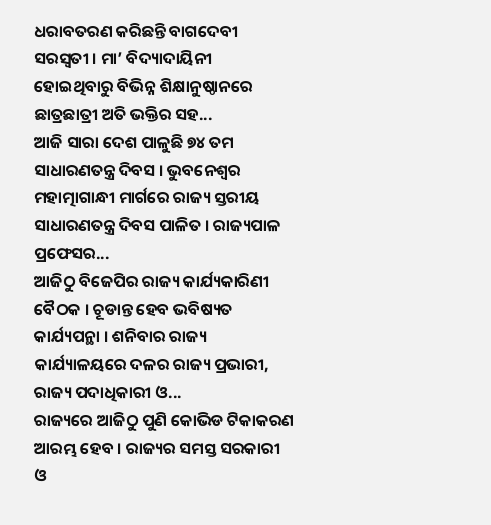ଧରାବତରଣ କରିଛନ୍ତି ବାଗଦେବୀ ସରସ୍ବତୀ । ମା’ ବିଦ୍ୟାଦାୟିନୀ ହୋଇଥିବାରୁ ବିଭିନ୍ନ ଶିକ୍ଷାନୁଷ୍ଠାନରେ ଛାତ୍ରଛାତ୍ରୀ ଅତି ଭକ୍ତିର ସହ...
ଆଜି ସାରା ଦେଶ ପାଳୁଛି ୭୪ ତମ ସାଧାରଣତନ୍ତ୍ର ଦିବସ । ଭୁବନେଶ୍ବର ମହାତ୍ମାଗାନ୍ଧୀ ମାର୍ଗରେ ରାଜ୍ୟ ସ୍ତରୀୟ ସାଧାରଣତନ୍ତ୍ର ଦିବସ ପାଳିତ । ରାଜ୍ୟପାଳ ପ୍ରଫେସର...
ଆଜିଠୁ ବିଜେପିର ରାଜ୍ୟ କାର୍ଯ୍ୟକାରିଣୀ ବୈଠକ । ଚୂଡାନ୍ତ ହେବ ଭବିଷ୍ୟତ କାର୍ଯ୍ୟପନ୍ଥା । ଶନିବାର ରାଜ୍ୟ କାର୍ଯ୍ୟାଳୟରେ ଦଳର ରାଜ୍ୟ ପ୍ରଭାରୀ, ରାଜ୍ୟ ପଦାଧିକାରୀ ଓ...
ରାଜ୍ୟରେ ଆଜିଠୁ ପୁଣି କୋଭିଡ ଟିକାକରଣ ଆରମ୍ଭ ହେବ । ରାଜ୍ୟର ସମସ୍ତ ସରକାରୀ ଓ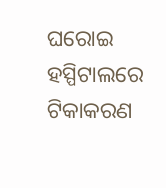ଘରୋଇ ହସ୍ପିଟାଲରେ ଟିକାକରଣ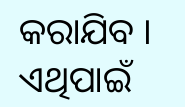କରାଯିବ । ଏଥିପାଇଁ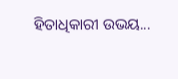ହିତାଧିକାରୀ ଉଭୟ...